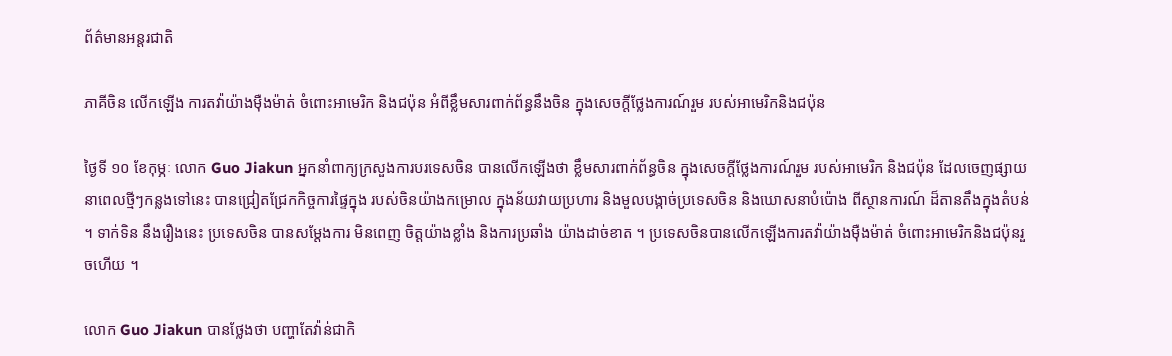ព័ត៌មានអន្តរជាតិ

ភាគីចិន លើកឡើង ការតវ៉ាយ៉ាងម៉ឺងម៉ាត់ ចំពោះអាមេរិក និងជប៉ុន អំពីខ្លឹមសារពាក់ព័ន្ធនឹងចិន ក្នុងសេចក្តីថ្លែងការណ៍រួម របស់អាមេរិកនិងជប៉ុន

ថ្ងៃទី ១០ ខែកុម្ភៈ លោក Guo Jiakun អ្នកនាំពាក្យក្រសួងការបរទេសចិន បានលើកឡើងថា ខ្លឹមសារពាក់ព័ន្ធចិន ក្នុងសេចក្តីថ្លែងការណ៍រួម របស់អាមេរិក និងជប៉ុន ដែលចេញផ្សាយនាពេលថ្មីៗកន្លងទៅនេះ បានជ្រៀតជ្រែកកិច្ចការផ្ទៃក្នុង របស់ចិនយ៉ាងកម្រោល ក្នុងន័យវាយប្រហារ និងមួលបង្កាច់ប្រទេសចិន និងឃោសនាបំប៉ោង ពីស្ថានការណ៍ ដ៏តានតឹងក្នុងតំបន់ ។ ទាក់ទិន នឹងរឿងនេះ ប្រទេសចិន បានសម្តែងការ មិនពេញ ចិត្តយ៉ាងខ្លាំង និងការប្រឆាំង យ៉ាងដាច់ខាត ។ ប្រទេសចិនបានលើកឡើងការតវ៉ាយ៉ាងម៉ឺងម៉ាត់ ចំពោះអាមេរិកនិងជប៉ុនរួចហើយ ។

លោក Guo Jiakun បានថ្លែងថា បញ្ហាតែវ៉ាន់ជាកិ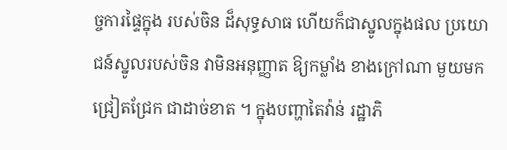ច្ចការផ្ទៃក្នុង របស់ចិន ដ៏សុទ្ធសាធ ហើយក៏ជាស្នូលក្នុងផល ប្រយោជន៍ស្នូលរបស់ចិន វាមិនអនុញ្ញាត ឱ្យកម្លាំង ខាងក្រៅណា មួយមក ជ្រៀតជ្រែក ជាដាច់ខាត ។ ក្នុងបញ្ហាតៃវ៉ាន់ រដ្ឋាភិ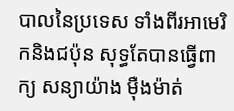បាលនៃប្រទេស ទាំងពីរអាមេរិកនិងជប៉ុន សុទ្ធតែបានធ្វើពាក្យ សន្យាយ៉ាង ម៉ឺងម៉ាត់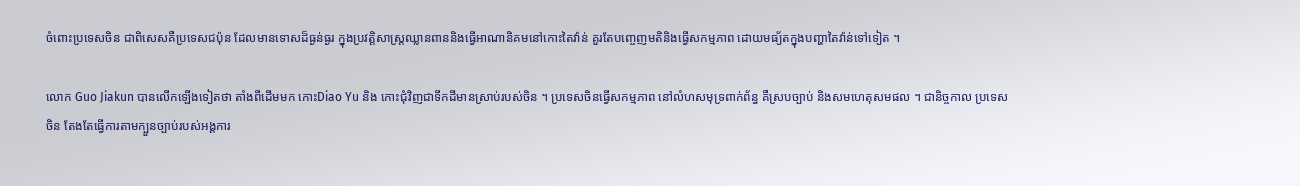ចំពោះប្រទេសចិន ជាពិសេសគឺប្រទេសជប៉ុន ដែលមានទោសដ៏ធ្ងន់ធ្ងរ ក្នុងប្រវតិ្តសាស្ត្រឈ្លានពាននិងធ្វើអាណានិគមនៅកោះតៃវ៉ាន់ គួរតែបញ្ចេញមតិនិងធ្វើសកម្មភាព ដោយមធ្យ័តក្នុងបញ្ហាតៃវ៉ាន់ទៅទៀត ។

លោក Guo Jiakun បានលើកឡើងទៀតថា តាំងពីដើមមក កោះDiao Yu និង កោះជុំវិញជាទឹកដីមានស្រាប់របស់ចិន ។ ប្រទេសចិនធ្វើសកម្មភាព នៅលំហសមុទ្រពាក់ព័ន្ធ គឺស្របច្បាប់ និងសមហេតុសមផល ។ ជានិច្ចកាល ប្រទេសចិន តែងតែធ្វើការតាមក្បួនច្បាប់របស់អង្គការ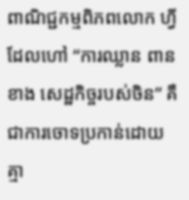ពាណិជ្ជកម្មពិភពលោក ហ្វីដែលហៅ “ការឈ្លាន ពានខាង សេដ្ឋកិច្ចរបស់ចិន” គឺជាការចោទប្រកាន់ដោយគ្មា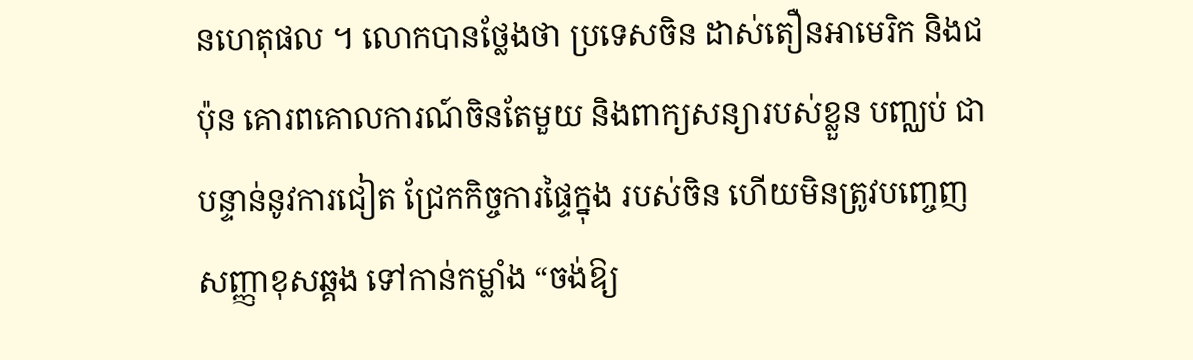នហេតុផល ។ លោកបានថ្លែងថា ប្រទេសចិន ដាស់តឿនអាមេរិក និងជប៉ុន គោរពគោលការណ៍ចិនតែមួយ និងពាក្យសន្យារបស់ខ្លួន បញ្ឈប់ ជាបន្ទាន់នូវការជៀត ជ្រែកកិច្ចការផ្ទៃក្នុង របស់ចិន ហើយមិនត្រូវបញ្ចេញ សញ្ញាខុសឆ្គង ទៅកាន់កម្លាំង “ចង់ឱ្យ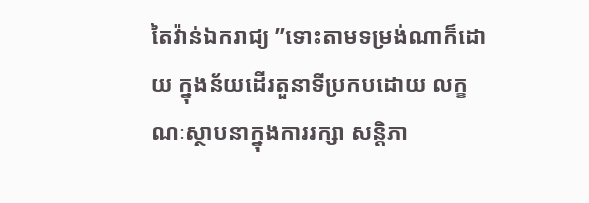តៃវ៉ាន់ឯករាជ្យ ”ទោះតាមទម្រង់ណាក៏ដោយ ក្នុងន័យដើរតួនាទីប្រកបដោយ លក្ខណៈស្ថាបនាក្នុងការរក្សា សន្តិភា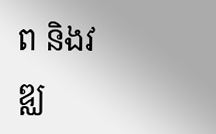ព និងវឌ្ឈ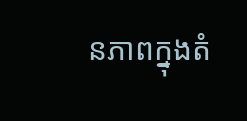នភាពក្នុងតំ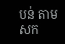បន់ តាមសក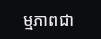ម្មភាពជា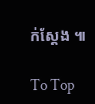ក់ស្តែង ៕

To Top